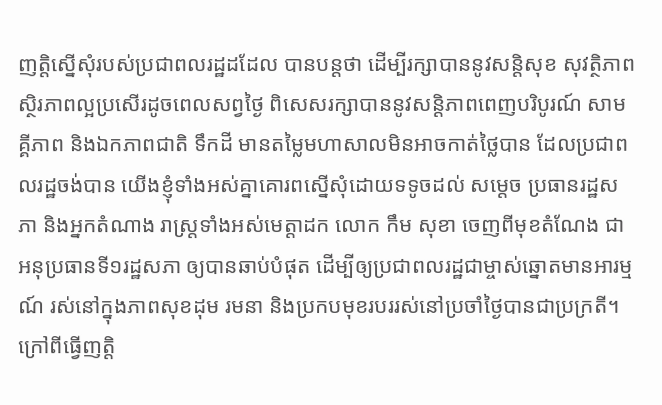ញត្តិស្នើសុំរបស់ប្រជាពលរដ្ឋដដែល បានបន្តថា ដើម្បីរក្សាបាននូវសន្តិសុខ សុវត្ថិភាព ស្ថិរភាពល្អប្រសើរដូចពេលសព្វថ្ងៃ ពិសេសរក្សាបាននូវសន្តិភាពពេញបរិបូរណ៍ សាមគ្គីភាព និងឯកភាពជាតិ ទឹកដី មានតម្លៃមហាសាលមិនអាចកាត់ថ្លៃបាន ដែលប្រជាពលរដ្ឋចង់បាន យើងខ្ញុំទាំងអស់គ្នាគោរពស្នើសុំដោយទទូចដល់ សម្តេច ប្រធានរដ្ឋសភា និងអ្នកតំណាង រាស្រ្តទាំងអស់មេត្តាដក លោក កឹម សុខា ចេញពីមុខតំណែង ជាអនុប្រធានទី១រដ្ឋសភា ឲ្យបានឆាប់បំផុត ដើម្បីឲ្យប្រជាពលរដ្ឋជាម្ចាស់ឆ្នោតមានអារម្មណ៍ រស់នៅក្នុងភាពសុខដុម រមនា និងប្រកបមុខរបររស់នៅប្រចាំថ្ងៃបានជាប្រក្រតី។
ក្រៅពីធ្វើញត្តិ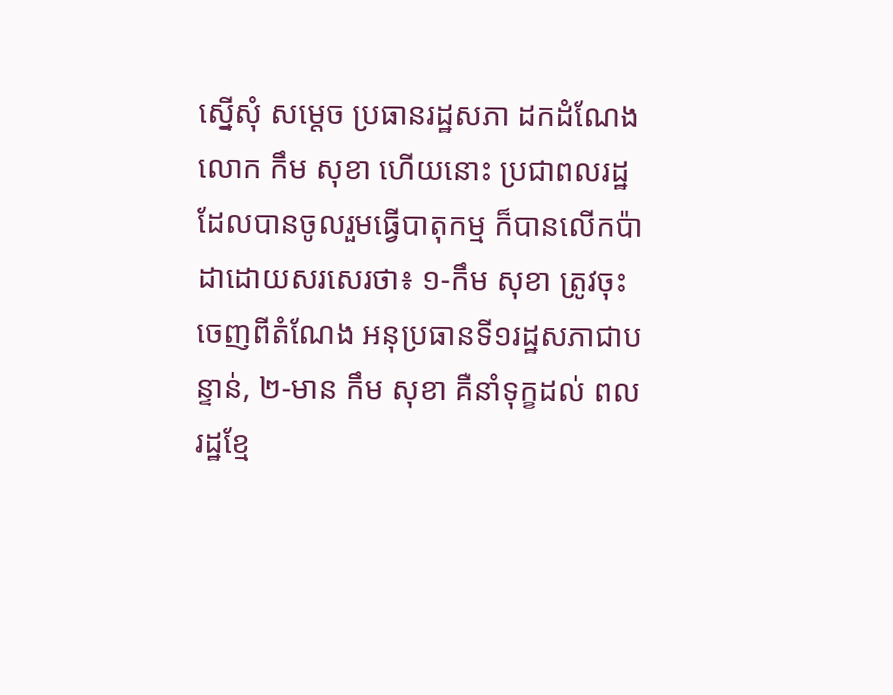ស្នើសុំ សម្តេច ប្រធានរដ្ឋសភា ដកដំណែង លោក កឹម សុខា ហើយនោះ ប្រជាពលរដ្ឋដែលបានចូលរួមធ្វើបាតុកម្ម ក៏បានលើកប៉ាដាដោយសរសេរថា៖ ១-កឹម សុខា ត្រូវចុះចេញពីតំណែង អនុប្រធានទី១រដ្ឋសភាជាបន្ទាន់, ២-មាន កឹម សុខា គឺនាំទុក្ខដល់ ពលរដ្ឋខ្មែ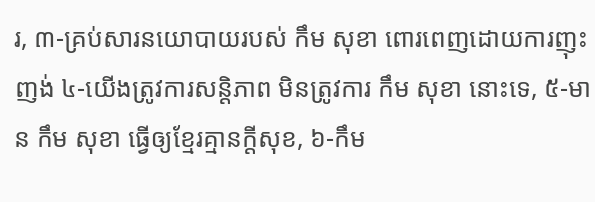រ, ៣-គ្រប់សារនយោបាយរបស់ កឹម សុខា ពោរពេញដោយការញុះញង់ ៤-យើងត្រូវការសន្តិភាព មិនត្រូវការ កឹម សុខា នោះទេ, ៥-មាន កឹម សុខា ធ្វើឲ្យខ្មែរគ្មានក្តីសុខ, ៦-កឹម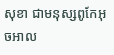សុខា ជាមនុស្សពូកែអុចអាល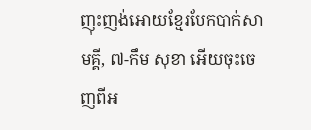ញុះញង់អោយខ្មែរបែកបាក់សាមគ្គី, ៧-កឹម សុខា អើយចុះចេញពីអ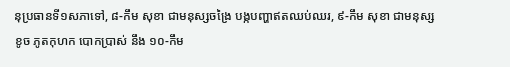នុប្រធានទី១សភាទៅ, ៨-កឹម សុខា ជាមនុស្សចង្រៃ បង្កបញ្ហាឥតឈប់ឈរ, ៩-កឹម សុខា ជាមនុស្ស ខូច ភូតកុហក បោកប្រាស់ នឹង ១០-កឹម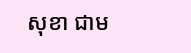សុខា ជាម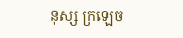នុស្ស ក្រឡេច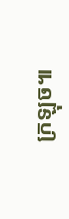ក្រឡុច៕